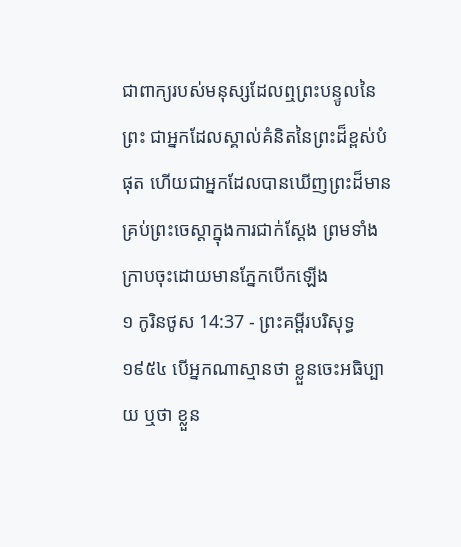ជាពាក្យរបស់មនុស្សដែលឮព្រះបន្ទូលនៃព្រះ ជាអ្នកដែលស្គាល់គំនិតនៃព្រះដ៏ខ្ពស់បំផុត ហើយជាអ្នកដែលបានឃើញព្រះដ៏មានគ្រប់ព្រះចេស្តាក្នុងការជាក់ស្តែង ព្រមទាំងក្រាបចុះដោយមានភ្នែកបើកឡើង
១ កូរិនថូស 14:37 - ព្រះគម្ពីរបរិសុទ្ធ ១៩៥៤ បើអ្នកណាស្មានថា ខ្លួនចេះអធិប្បាយ ឬថា ខ្លួន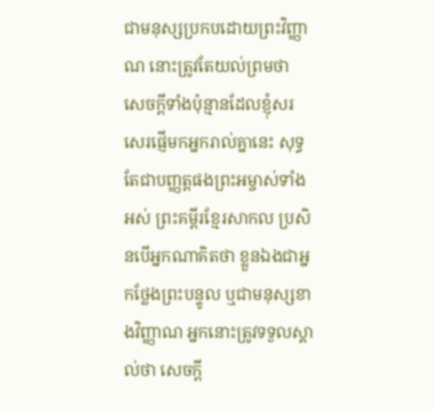ជាមនុស្សប្រកបដោយព្រះវិញ្ញាណ នោះត្រូវតែយល់ព្រមថា សេចក្ដីទាំងប៉ុន្មានដែលខ្ញុំសរសេរផ្ញើមកអ្នករាល់គ្នានេះ សុទ្ធតែជាបញ្ញត្តផងព្រះអម្ចាស់ទាំងអស់ ព្រះគម្ពីរខ្មែរសាកល ប្រសិនបើអ្នកណាគិតថា ខ្លួនឯងជាអ្នកថ្លែងព្រះបន្ទូល ឬជាមនុស្សខាងវិញ្ញាណ អ្នកនោះត្រូវទទួលស្គាល់ថា សេចក្ដី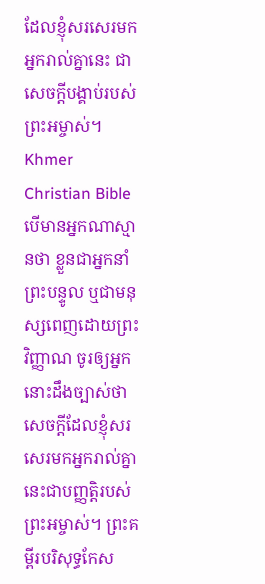ដែលខ្ញុំសរសេរមកអ្នករាល់គ្នានេះ ជាសេចក្ដីបង្គាប់របស់ព្រះអម្ចាស់។ Khmer Christian Bible បើមានអ្នកណាស្មានថា ខ្លួនជាអ្នកនាំព្រះបន្ទូល ឬជាមនុស្សពេញដោយព្រះវិញ្ញាណ ចូរឲ្យអ្នកនោះដឹងច្បាស់ថា សេចក្ដីដែលខ្ញុំសរសេរមកអ្នករាល់គ្នានេះជាបញ្ញត្តិរបស់ព្រះអម្ចាស់។ ព្រះគម្ពីរបរិសុទ្ធកែស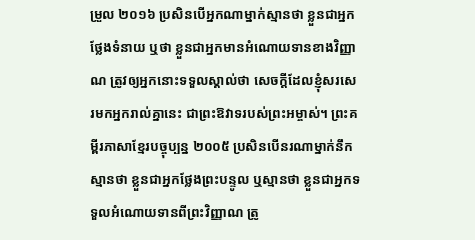ម្រួល ២០១៦ ប្រសិនបើអ្នកណាម្នាក់ស្មានថា ខ្លួនជាអ្នកថ្លែងទំនាយ ឬថា ខ្លួនជាអ្នកមានអំណោយទានខាងវិញ្ញាណ ត្រូវឲ្យអ្នកនោះទទួលស្គាល់ថា សេចក្តីដែលខ្ញុំសរសេរមកអ្នករាល់គ្នានេះ ជាព្រះឱវាទរបស់ព្រះអម្ចាស់។ ព្រះគម្ពីរភាសាខ្មែរបច្ចុប្បន្ន ២០០៥ ប្រសិនបើនរណាម្នាក់នឹកស្មានថា ខ្លួនជាអ្នកថ្លែងព្រះបន្ទូល ឬស្មានថា ខ្លួនជាអ្នកទទួលអំណោយទានពីព្រះវិញ្ញាណ ត្រូ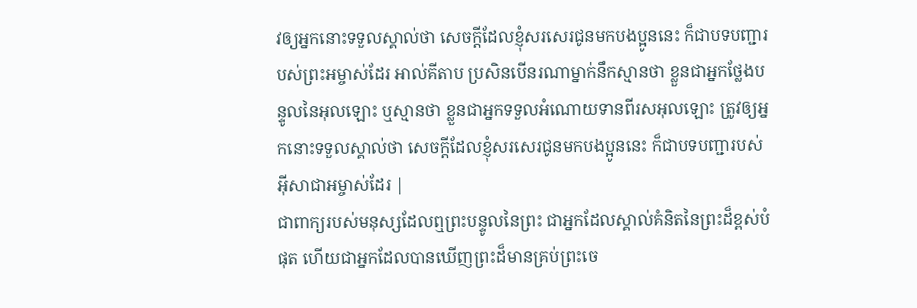វឲ្យអ្នកនោះទទួលស្គាល់ថា សេចក្ដីដែលខ្ញុំសរសេរជូនមកបងប្អូននេះ ក៏ជាបទបញ្ជារបស់ព្រះអម្ចាស់ដែរ អាល់គីតាប ប្រសិនបើនរណាម្នាក់នឹកស្មានថា ខ្លួនជាអ្នកថ្លែងបន្ទូលនៃអុលឡោះ ឬស្មានថា ខ្លួនជាអ្នកទទួលអំណោយទានពីរសអុលឡោះ ត្រូវឲ្យអ្នកនោះទទួលស្គាល់ថា សេចក្ដីដែលខ្ញុំសរសេរជូនមកបងប្អូននេះ ក៏ជាបទបញ្ជារបស់អ៊ីសាជាអម្ចាស់ដែរ |
ជាពាក្យរបស់មនុស្សដែលឮព្រះបន្ទូលនៃព្រះ ជាអ្នកដែលស្គាល់គំនិតនៃព្រះដ៏ខ្ពស់បំផុត ហើយជាអ្នកដែលបានឃើញព្រះដ៏មានគ្រប់ព្រះចេ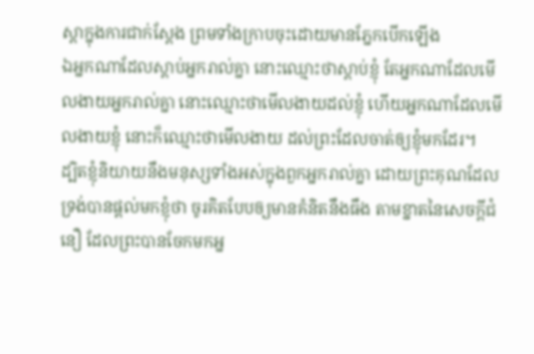ស្តាក្នុងការជាក់ស្តែង ព្រមទាំងក្រាបចុះដោយមានភ្នែកបើកឡើង
ឯអ្នកណាដែលស្តាប់អ្នករាល់គ្នា នោះឈ្មោះថាស្តាប់ខ្ញុំ តែអ្នកណាដែលមើលងាយអ្នករាល់គ្នា នោះឈ្មោះថាមើលងាយដល់ខ្ញុំ ហើយអ្នកណាដែលមើលងាយខ្ញុំ នោះក៏ឈ្មោះថាមើលងាយ ដល់ព្រះដែលចាត់ឲ្យខ្ញុំមកដែរ។
ដ្បិតខ្ញុំនិយាយនឹងមនុស្សទាំងអស់ក្នុងពួកអ្នករាល់គ្នា ដោយព្រះគុណដែលទ្រង់បានផ្តល់មកខ្ញុំថា ចូរគិតបែបឲ្យមានគំនិតនឹងធឹង តាមខ្នាតនៃសេចក្ដីជំនឿ ដែលព្រះបានចែកមកអ្ន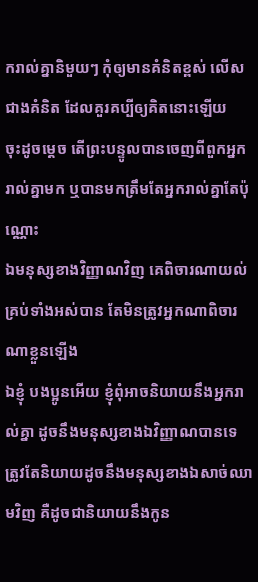ករាល់គ្នានិមួយៗ កុំឲ្យមានគំនិតខ្ពស់ លើសជាងគំនិត ដែលគួរគប្បីឲ្យគិតនោះឡើយ
ចុះដូចម្តេច តើព្រះបន្ទូលបានចេញពីពួកអ្នករាល់គ្នាមក ឬបានមកត្រឹមតែអ្នករាល់គ្នាតែប៉ុណ្ណោះ
ឯមនុស្សខាងវិញ្ញាណវិញ គេពិចារណាយល់គ្រប់ទាំងអស់បាន តែមិនត្រូវអ្នកណាពិចារណាខ្លួនឡើង
ឯខ្ញុំ បងប្អូនអើយ ខ្ញុំពុំអាចនិយាយនឹងអ្នករាល់គ្នា ដូចនឹងមនុស្សខាងឯវិញ្ញាណបានទេ ត្រូវតែនិយាយដូចនឹងមនុស្សខាងឯសាច់ឈាមវិញ គឺដូចជានិយាយនឹងកូន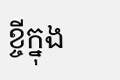ខ្ចីក្នុង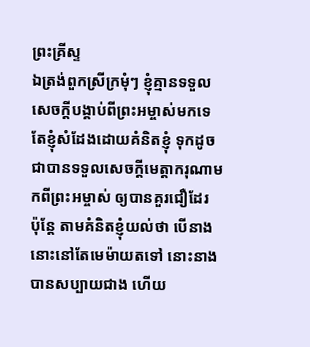ព្រះគ្រីស្ទ
ឯត្រង់ពួកស្រីក្រមុំៗ ខ្ញុំគ្មានទទួលសេចក្ដីបង្គាប់ពីព្រះអម្ចាស់មកទេ តែខ្ញុំសំដែងដោយគំនិតខ្ញុំ ទុកដូចជាបានទទួលសេចក្ដីមេត្តាករុណាមកពីព្រះអម្ចាស់ ឲ្យបានគួរជឿដែរ
ប៉ុន្តែ តាមគំនិតខ្ញុំយល់ថា បើនាងនោះនៅតែមេម៉ាយតទៅ នោះនាងបានសប្បាយជាង ហើយ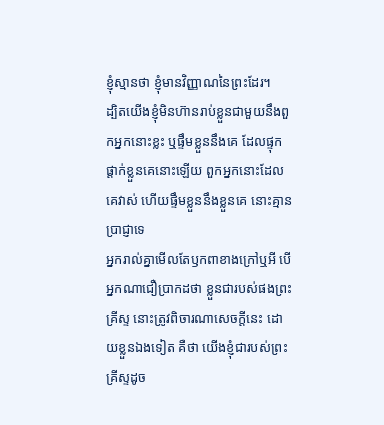ខ្ញុំស្មានថា ខ្ញុំមានវិញ្ញាណនៃព្រះដែរ។
ដ្បិតយើងខ្ញុំមិនហ៊ានរាប់ខ្លួនជាមួយនឹងពួកអ្នកនោះខ្លះ ឬផ្ទឹមខ្លួននឹងគេ ដែលផ្ទុកផ្តាក់ខ្លួនគេនោះឡើយ ពួកអ្នកនោះដែលគេវាស់ ហើយផ្ទឹមខ្លួននឹងខ្លួនគេ នោះគ្មានប្រាជ្ញាទេ
អ្នករាល់គ្នាមើលតែឫកពាខាងក្រៅឬអី បើអ្នកណាជឿប្រាកដថា ខ្លួនជារបស់ផងព្រះគ្រីស្ទ នោះត្រូវពិចារណាសេចក្ដីនេះ ដោយខ្លួនឯងទៀត គឺថា យើងខ្ញុំជារបស់ព្រះគ្រីស្ទដូច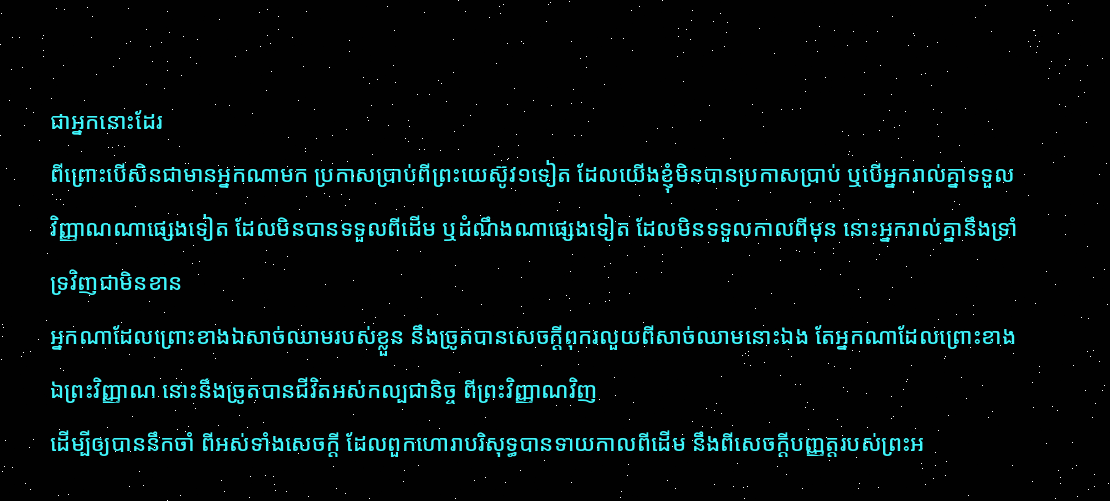ជាអ្នកនោះដែរ
ពីព្រោះបើសិនជាមានអ្នកណាមក ប្រកាសប្រាប់ពីព្រះយេស៊ូវ១ទៀត ដែលយើងខ្ញុំមិនបានប្រកាសប្រាប់ ឬបើអ្នករាល់គ្នាទទួលវិញ្ញាណណាផ្សេងទៀត ដែលមិនបានទទួលពីដើម ឬដំណឹងណាផ្សេងទៀត ដែលមិនទទួលកាលពីមុន នោះអ្នករាល់គ្នានឹងទ្រាំទ្រវិញជាមិនខាន
អ្នកណាដែលព្រោះខាងឯសាច់ឈាមរបស់ខ្លួន នឹងច្រូតបានសេចក្ដីពុករលួយពីសាច់ឈាមនោះឯង តែអ្នកណាដែលព្រោះខាងឯព្រះវិញ្ញាណ នោះនឹងច្រូតបានជីវិតអស់កល្បជានិច្ច ពីព្រះវិញ្ញាណវិញ
ដើម្បីឲ្យបាននឹកចាំ ពីអស់ទាំងសេចក្ដី ដែលពួកហោរាបរិសុទ្ធបានទាយកាលពីដើម នឹងពីសេចក្ដីបញ្ញត្តរបស់ព្រះអ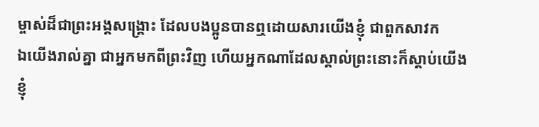ម្ចាស់ដ៏ជាព្រះអង្គសង្គ្រោះ ដែលបងប្អូនបានឮដោយសារយើងខ្ញុំ ជាពួកសាវក
ឯយើងរាល់គ្នា ជាអ្នកមកពីព្រះវិញ ហើយអ្នកណាដែលស្គាល់ព្រះនោះក៏ស្តាប់យើងខ្ញុំ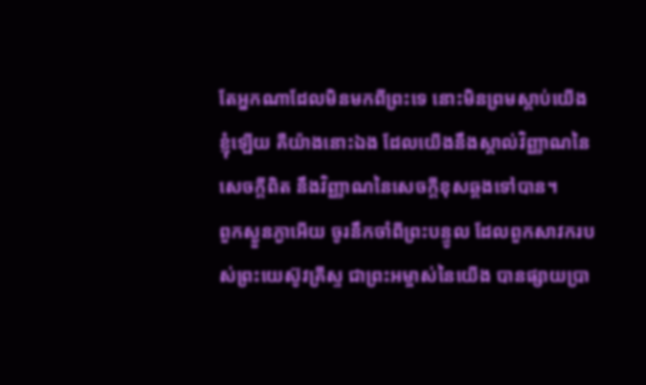តែអ្នកណាដែលមិនមកពីព្រះទេ នោះមិនព្រមស្តាប់យើងខ្ញុំឡើយ គឺយ៉ាងនោះឯង ដែលយើងនឹងស្គាល់វិញ្ញាណនៃសេចក្ដីពិត នឹងវិញ្ញាណនៃសេចក្ដីខុសឆ្គងទៅបាន។
ពួកស្ងួនភ្ងាអើយ ចូរនឹកចាំពីព្រះបន្ទូល ដែលពួកសាវករបស់ព្រះយេស៊ូវគ្រីស្ទ ជាព្រះអម្ចាស់នៃយើង បានផ្សាយប្រា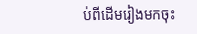ប់ពីដើមរៀងមកចុះ